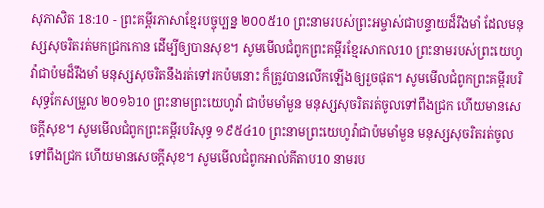សុភាសិត 18:10 - ព្រះគម្ពីរភាសាខ្មែរបច្ចុប្បន្ន ២០០៥10 ព្រះនាមរបស់ព្រះអម្ចាស់ជាបន្ទាយដ៏រឹងមាំ ដែលមនុស្សសុចរិតរត់មកជ្រកកោន ដើម្បីឲ្យបានសុខ។ សូមមើលជំពូកព្រះគម្ពីរខ្មែរសាកល10 ព្រះនាមរបស់ព្រះយេហូវ៉ាជាប៉មដ៏រឹងមាំ មនុស្សសុចរិតនឹងរត់ទៅរកប៉មនោះ ក៏ត្រូវបានលើកឡើងឲ្យរួចផុត។ សូមមើលជំពូកព្រះគម្ពីរបរិសុទ្ធកែសម្រួល ២០១៦10 ព្រះនាមព្រះយេហូវ៉ា ជាប៉មមាំមួន មនុស្សសុចរិតរត់ចូលទៅពឹងជ្រក ហើយមានសេចក្ដីសុខ។ សូមមើលជំពូកព្រះគម្ពីរបរិសុទ្ធ ១៩៥៤10 ព្រះនាមព្រះយេហូវ៉ាជាប៉មមាំមួន មនុស្សសុចរិតរត់ចូលទៅពឹងជ្រក ហើយមានសេចក្ដីសុខ។ សូមមើលជំពូកអាល់គីតាប10 នាមរប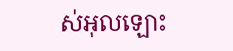ស់អុលឡោះ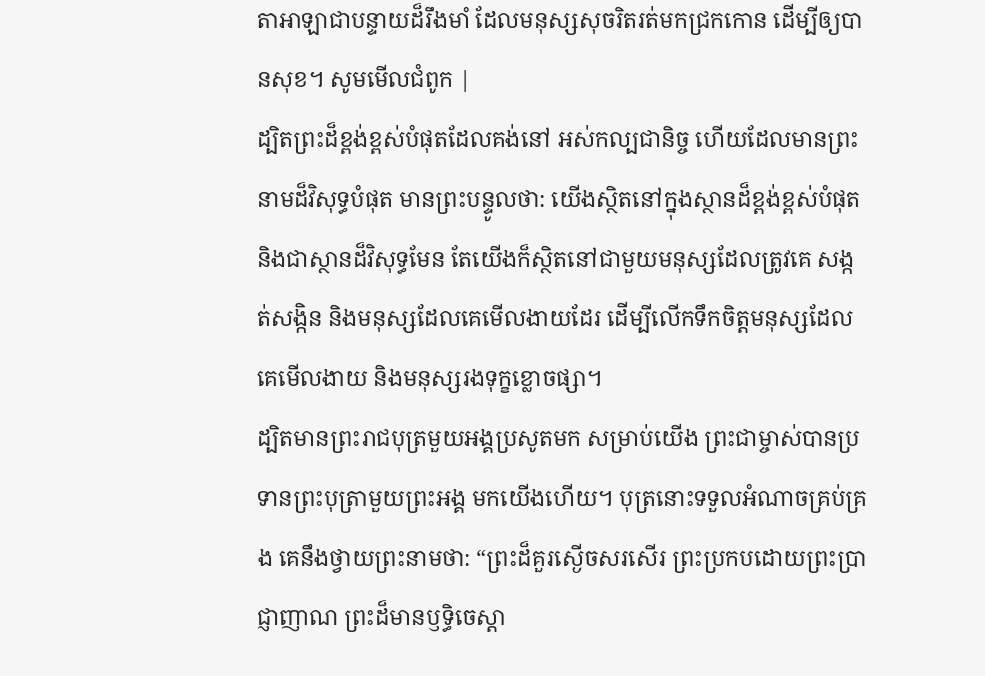តាអាឡាជាបន្ទាយដ៏រឹងមាំ ដែលមនុស្សសុចរិតរត់មកជ្រកកោន ដើម្បីឲ្យបានសុខ។ សូមមើលជំពូក |
ដ្បិតព្រះដ៏ខ្ពង់ខ្ពស់បំផុតដែលគង់នៅ អស់កល្បជានិច្ច ហើយដែលមានព្រះនាមដ៏វិសុទ្ធបំផុត មានព្រះបន្ទូលថា: យើងស្ថិតនៅក្នុងស្ថានដ៏ខ្ពង់ខ្ពស់បំផុត និងជាស្ថានដ៏វិសុទ្ធមែន តែយើងក៏ស្ថិតនៅជាមួយមនុស្សដែលត្រូវគេ សង្កត់សង្កិន និងមនុស្សដែលគេមើលងាយដែរ ដើម្បីលើកទឹកចិត្តមនុស្សដែលគេមើលងាយ និងមនុស្សរងទុក្ខខ្លោចផ្សា។
ដ្បិតមានព្រះរាជបុត្រមួយអង្គប្រសូតមក សម្រាប់យើង ព្រះជាម្ចាស់បានប្រទានព្រះបុត្រាមួយព្រះអង្គ មកយើងហើយ។ បុត្រនោះទទួលអំណាចគ្រប់គ្រង គេនឹងថ្វាយព្រះនាមថា: “ព្រះដ៏គួរស្ងើចសរសើរ ព្រះប្រកបដោយព្រះប្រាជ្ញាញាណ ព្រះដ៏មានឫទ្ធិចេស្ដា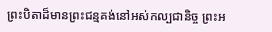ព្រះបិតាដ៏មានព្រះជន្មគង់នៅអស់កល្បជានិច្ច ព្រះអ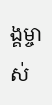ង្គម្ចាស់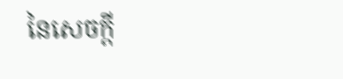នៃសេចក្ដី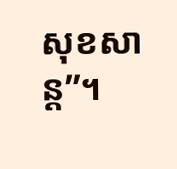សុខសាន្ត”។